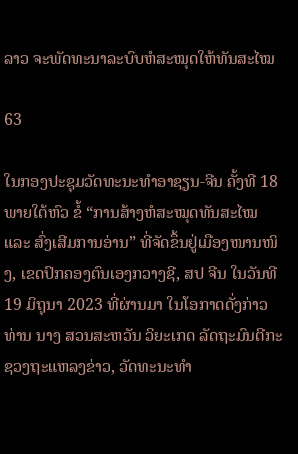ລາວ ຈະພັດທະນາລະບົບຫໍສະໝຸດໃຫ້ທັນສະໄໝ

63

ໃນກອງປະຊຸມວັດທະນະທຳອາຊຽນ-ຈີນ ຄັ້ງທີ 18 ພາຍໃຕ້ຫົວ ຂໍ້ “ການສ້າງຫໍສະໝຸດທັນສະໄໝ ແລະ ສົ່ງເສີມການອ່ານ” ທີ່ຈັດຂຶ້ນຢູ່ເມືອງໜານໜິງ, ເຂດປົກຄອງຕົນເອງກວາງຊີ, ສປ ຈີນ ໃນວັນທີ 19 ມິຖຸນາ 2023 ທີ່ຜ່ານມາ ໃນໂອກາດດັ່ງກ່າວ ທ່ານ ນາງ ສວນສະຫວັນ ວິຍະເກດ ລັດຖະມົນຕີກະຊວງຖະແຫລງຂ່າວ, ວັດທະນະທຳ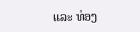ແລະ ທ່ອງ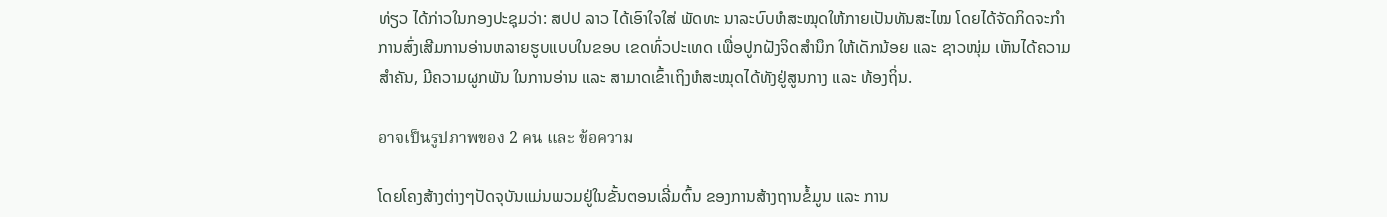ທ່ຽວ ໄດ້ກ່າວໃນກອງປະຊຸມວ່າ: ສປປ ລາວ ໄດ້ເອົາໃຈໃສ່ ພັດທະ ນາລະບົບຫໍສະໝຸດໃຫ້ກາຍເປັນທັນສະໄໝ ໂດຍໄດ້ຈັດກິດຈະກຳການສົ່ງເສີມການອ່ານຫລາຍຮູບແບບໃນຂອບ ເຂດທົ່ວປະເທດ ເພື່ອປູກຝັງຈິດສຳນຶກ ໃຫ້ເດັກນ້ອຍ ແລະ ຊາວໜຸ່ມ ເຫັນໄດ້ຄວາມສຳຄັນ, ມີຄວາມຜູກພັນ ໃນການອ່ານ ແລະ ສາມາດເຂົ້າເຖິງຫໍສະໝຸດໄດ້ທັງຢູ່ສູນກາງ ແລະ ທ້ອງຖິ່ນ.

อาจเป็นรูปภาพของ 2 คน และ ข้อความ

ໂດຍໂຄງສ້າງຕ່າງໆປັດຈຸບັນແມ່ນພວມຢູ່ໃນຂັ້ນຕອນເລີ່ມຕົ້ນ ຂອງການສ້າງຖານຂໍ້ມູນ ແລະ ການ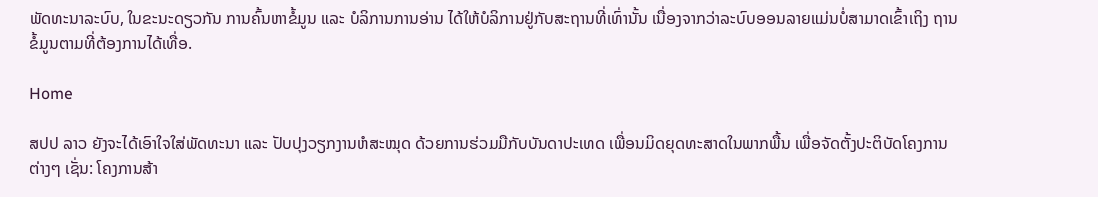ພັດທະນາລະບົບ, ໃນຂະນະດຽວກັນ ການຄົ້ນຫາຂໍ້ມູນ ແລະ ບໍລິການການອ່ານ ໄດ້ໃຫ້ບໍລິການຢູ່ກັບສະຖານທີ່ເທົ່ານັ້ນ ເນື່ອງຈາກວ່າລະບົບອອນລາຍແມ່ນບໍ່ສາມາດເຂົ້າເຖິງ ຖານຂໍ້ມູນຕາມທີ່ຕ້ອງການໄດ້ເທື່ອ.

Home

ສປປ ລາວ ຍັງຈະໄດ້ເອົາໃຈໃສ່ພັດທະນາ ແລະ ປັບປຸງວຽກງານຫໍສະໝຸດ ດ້ວຍການຮ່ວມມືກັບບັນດາປະເທດ ເພື່ອນມິດຍຸດທະສາດໃນພາກພື້ນ ເພື່ອຈັດຕັ້ງປະຕິບັດໂຄງການຕ່າງໆ ເຊັ່ນ: ໂຄງການສ້າ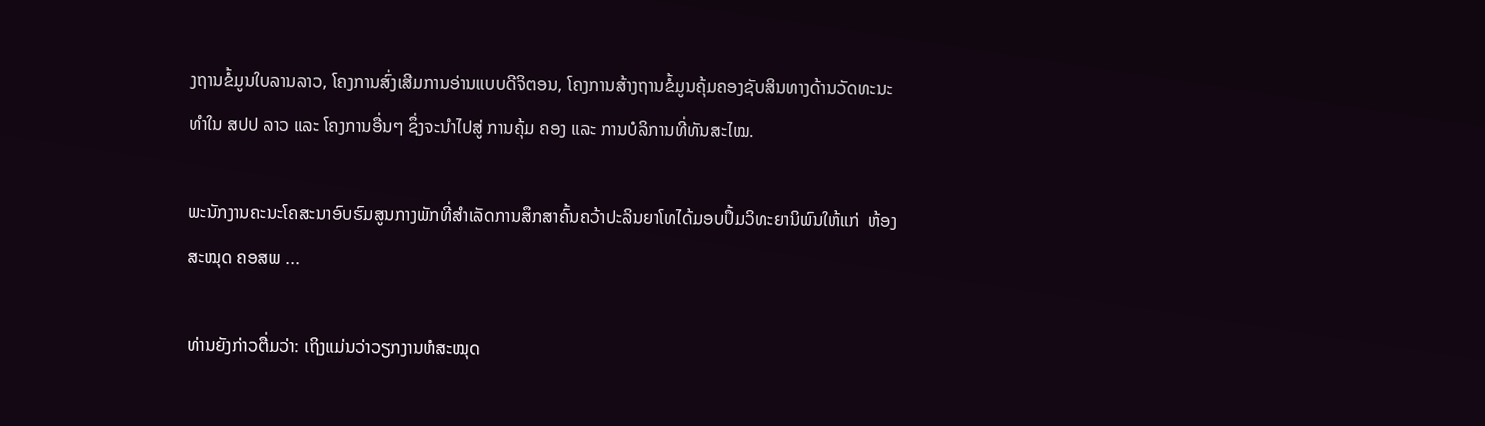ງຖານຂໍ້ມູນໃບລານລາວ, ໂຄງການສົ່ງເສີມການອ່ານແບບດີຈິຕອນ, ໂຄງການສ້າງຖານຂໍ້ມູນຄຸ້ມຄອງຊັບສິນທາງດ້ານວັດທະນະທຳໃນ ສປປ ລາວ ແລະ ໂຄງການອື່ນໆ ຊຶ່ງຈະນຳໄປສູ່ ການຄຸ້ມ ຄອງ ແລະ ການບໍລິການທີ່ທັນສະໄໝ.

ພະນັກງານຄະນະໂຄສະນາອົບຮົມສູນກາງພັກທີ່ສຳເລັດການສຶກສາຄົ້ນຄວ້າປະລິນຍາໂທໄດ້ມອບປຶ້ມວິທະຍານິພົນໃຫ້ແກ່  ຫ້ອງສະໝຸດ ຄອສພ ...

ທ່ານຍັງກ່າວຕື່ມວ່າ: ເຖິງແມ່ນວ່າວຽກງານຫໍສະໝຸດ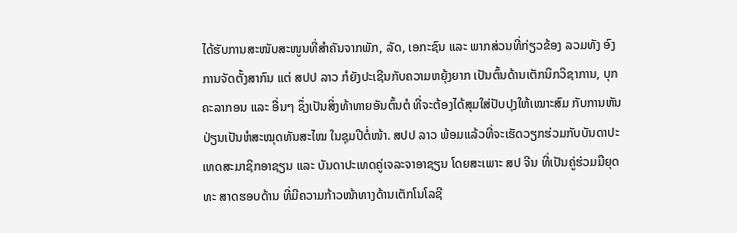ໄດ້ຮັບການສະໜັບສະໜູນທີ່ສຳຄັນຈາກພັກ, ລັດ, ເອກະຊົນ ແລະ ພາກສ່ວນທີ່ກ່ຽວຂ້ອງ ລວມທັງ ອົງການຈັດຕັ້ງສາກົນ ແຕ່ ສປປ ລາວ ກໍຍັງປະເຊີນກັບຄວາມຫຍຸ້ງຍາກ ເປັນຕົ້ນດ້ານເຕັກນິກວິຊາການ, ບຸກຄະລາກອນ ແລະ ອື່ນໆ ຊຶ່ງເປັນສິ່ງທ້າທາຍອັນຕົ້ນຕໍ ທີ່ຈະຕ້ອງໄດ້ສຸມໃສ່ປັບປຸງໃຫ້ເໝາະສົມ ກັບການຫັນປ່ຽນເປັນຫໍສະໝຸດທັນສະໄໝ ໃນຊຸມປີຕໍ່ໜ້າ. ສປປ ລາວ ພ້ອມແລ້ວທີ່ຈະເຮັດວຽກຮ່ວມກັບບັນດາປະເທດສະມາຊິກອາຊຽນ ແລະ ບັນດາປະເທດຄູ່ເຈລະຈາອາຊຽນ ໂດຍສະເພາະ ສປ ຈີນ ທີ່ເປັນຄູ່ຮ່ວມມືຍຸດທະ ສາດຮອບດ້ານ ທີ່ມີຄວາມກ້າວໜ້າທາງດ້ານເຕັກໂນໂລຊີ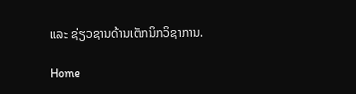ແລະ ຊ່ຽວຊານດ້ານເຕັກນິກວິຊາການ.

Home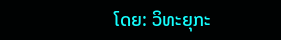ໂດຍ: ວິທະຍຸກະ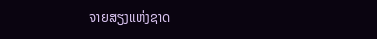ຈາຍສຽງແຫ່ງຊາດ